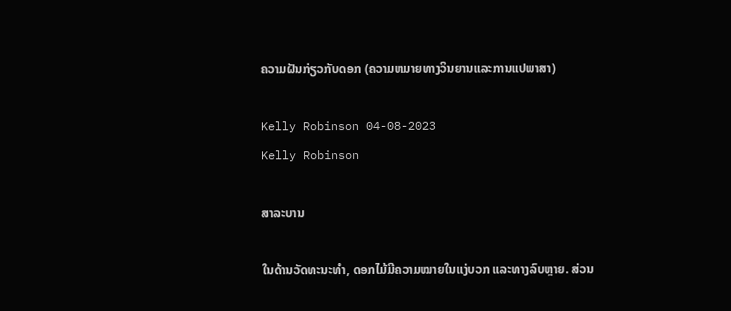ຄວາມຝັນກ່ຽວກັບດອກ (ຄວາມຫມາຍທາງວິນຍານແລະການແປພາສາ)

Kelly Robinson 04-08-2023
Kelly Robinson

ສາລະບານ

ໃນດ້ານວັດທະນະທໍາ, ດອກໄມ້ມີຄວາມໝາຍໃນແງ່ບວກ ແລະທາງລົບຫຼາຍ. ສ່ວນ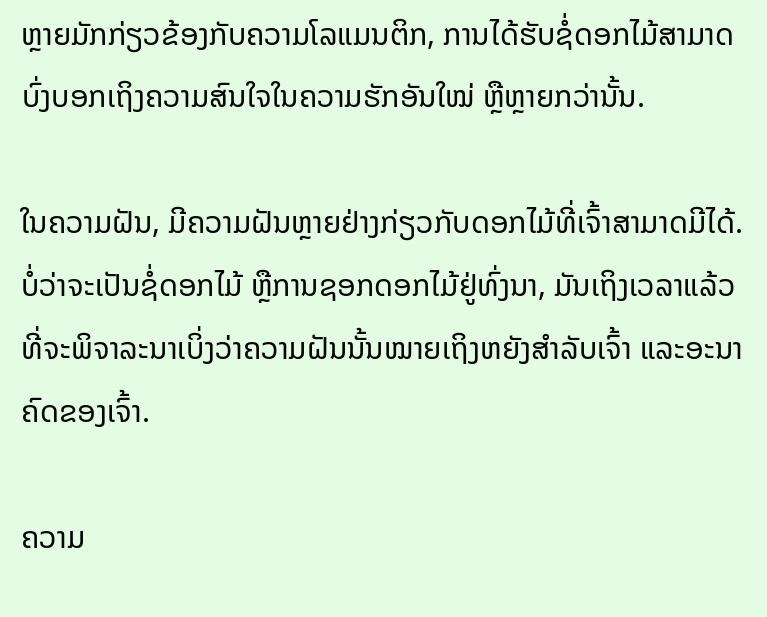ຫຼາຍມັກກ່ຽວຂ້ອງກັບຄວາມໂລແມນຕິກ, ການໄດ້ຮັບຊໍ່ດອກໄມ້ສາມາດບົ່ງບອກເຖິງຄວາມສົນໃຈໃນຄວາມຮັກອັນໃໝ່ ຫຼືຫຼາຍກວ່ານັ້ນ.

ໃນຄວາມຝັນ, ມີຄວາມຝັນຫຼາຍຢ່າງກ່ຽວກັບດອກໄມ້ທີ່ເຈົ້າສາມາດມີໄດ້. ບໍ່ວ່າຈະເປັນຊໍ່ດອກໄມ້ ຫຼືການຊອກດອກໄມ້ຢູ່ທົ່ງນາ, ມັນເຖິງເວລາແລ້ວທີ່ຈະພິຈາລະນາເບິ່ງວ່າຄວາມຝັນນັ້ນໝາຍເຖິງຫຍັງສຳລັບເຈົ້າ ແລະອະນາຄົດຂອງເຈົ້າ.

ຄວາມ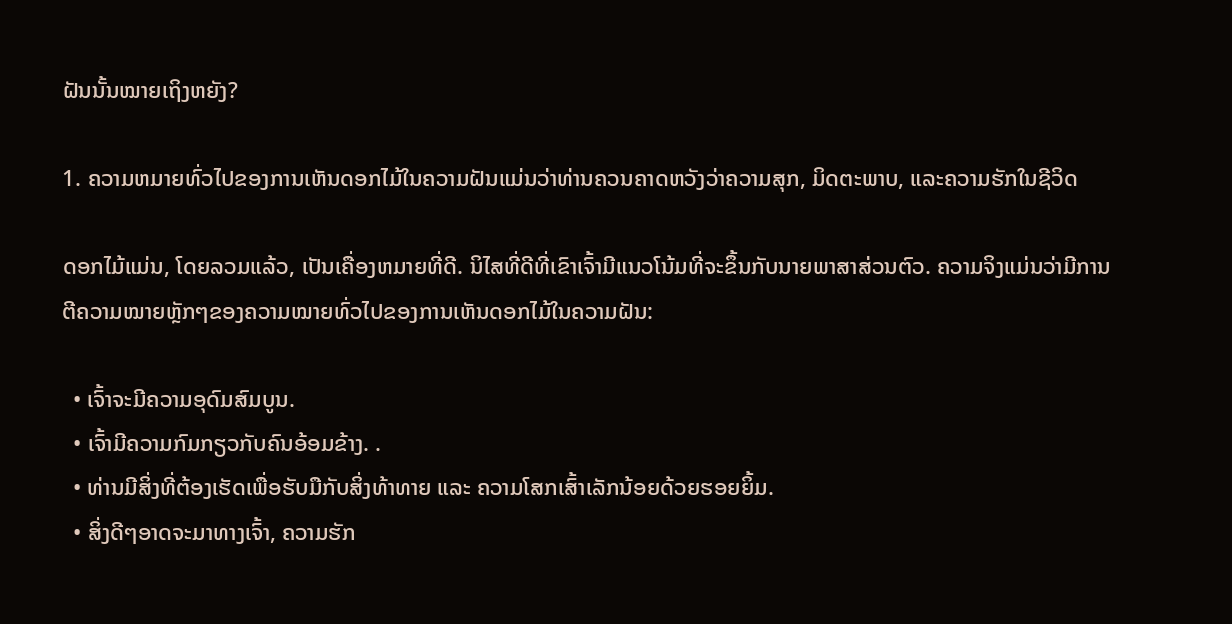ຝັນນັ້ນໝາຍເຖິງຫຍັງ?

1. ຄວາມຫມາຍທົ່ວໄປຂອງການເຫັນດອກໄມ້ໃນຄວາມຝັນແມ່ນວ່າທ່ານຄວນຄາດຫວັງວ່າຄວາມສຸກ, ມິດຕະພາບ, ແລະຄວາມຮັກໃນຊີວິດ

ດອກໄມ້ແມ່ນ, ໂດຍລວມແລ້ວ, ເປັນເຄື່ອງຫມາຍທີ່ດີ. ນິໄສທີ່ດີທີ່ເຂົາເຈົ້າມີແນວໂນ້ມທີ່ຈະຂຶ້ນກັບນາຍພາສາສ່ວນຕົວ. ຄວາມຈິງແມ່ນວ່າມີການຕີຄວາມໝາຍຫຼັກໆຂອງຄວາມໝາຍທົ່ວໄປຂອງການເຫັນດອກໄມ້ໃນຄວາມຝັນ:

  • ເຈົ້າຈະມີຄວາມອຸດົມສົມບູນ.
  • ເຈົ້າມີຄວາມກົມກຽວກັບຄົນອ້ອມຂ້າງ. .
  • ທ່ານມີສິ່ງທີ່ຕ້ອງເຮັດເພື່ອຮັບມືກັບສິ່ງທ້າທາຍ ແລະ ຄວາມໂສກເສົ້າເລັກນ້ອຍດ້ວຍຮອຍຍິ້ມ.
  • ສິ່ງດີໆອາດຈະມາທາງເຈົ້າ, ຄວາມຮັກ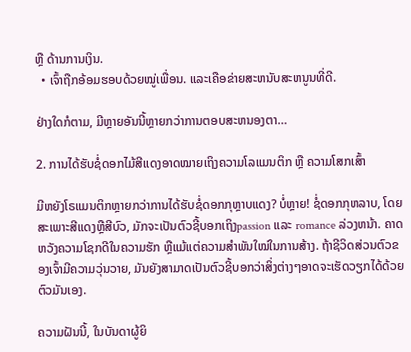ຫຼື ດ້ານການເງິນ.
  • ເຈົ້າຖືກອ້ອມຮອບດ້ວຍໝູ່ເພື່ອນ. ແລະເຄືອຂ່າຍສະຫນັບສະຫນູນທີ່ດີ.

ຢ່າງໃດກໍຕາມ, ມີຫຼາຍອັນນີ້ຫຼາຍກວ່າການຕອບສະຫນອງຕາ…

2. ການໄດ້ຮັບຊໍ່ດອກໄມ້ສີແດງອາດໝາຍເຖິງຄວາມໂລແມນຕິກ ຫຼື ຄວາມໂສກເສົ້າ

ມີຫຍັງໂຣແມນຕິກຫຼາຍກວ່າການໄດ້ຮັບຊໍ່ດອກກຸຫຼາບແດງ? ບໍ່ຫຼາຍ! ຊໍ່ດອກກຸຫລາບ, ໂດຍສະເພາະສີແດງຫຼືສີບົວ, ມັກຈະເປັນຕົວຊີ້ບອກເຖິງpassion ແລະ romance ລ່ວງຫນ້າ. ຄາດຫວັງຄວາມໂຊກດີໃນຄວາມຮັກ ຫຼືແມ້ແຕ່ຄວາມສຳພັນໃໝ່ໃນການສ້າງ. ຖ້າຊີວິດສ່ວນຕົວຂອງເຈົ້າມີຄວາມວຸ່ນວາຍ, ມັນຍັງສາມາດເປັນຕົວຊີ້ບອກວ່າສິ່ງຕ່າງໆອາດຈະເຮັດວຽກໄດ້ດ້ວຍຕົວມັນເອງ.

ຄວາມຝັນນີ້, ໃນບັນດາຜູ້ຍິ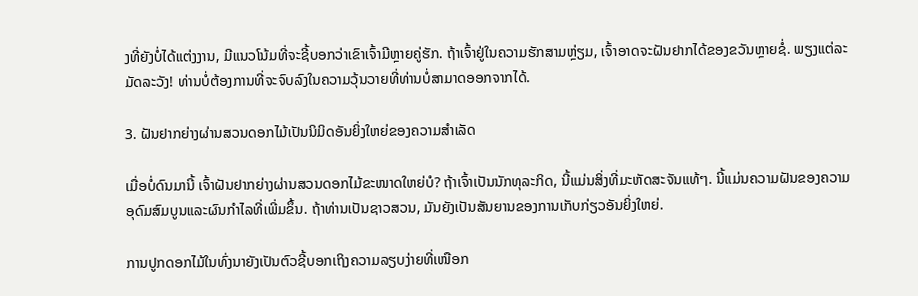ງທີ່ຍັງບໍ່ໄດ້ແຕ່ງງານ, ມີແນວໂນ້ມທີ່ຈະຊີ້ບອກວ່າເຂົາເຈົ້າມີຫຼາຍຄູ່ຮັກ. ຖ້າເຈົ້າຢູ່ໃນຄວາມຮັກສາມຫຼ່ຽມ, ເຈົ້າອາດຈະຝັນຢາກໄດ້ຂອງຂວັນຫຼາຍຊໍ່. ພຽງແຕ່ລະມັດລະວັງ! ທ່ານບໍ່ຕ້ອງການທີ່ຈະຈົບລົງໃນຄວາມວຸ້ນວາຍທີ່ທ່ານບໍ່ສາມາດອອກຈາກໄດ້.

3. ຝັນຢາກຍ່າງຜ່ານສວນດອກໄມ້ເປັນນິມິດອັນຍິ່ງໃຫຍ່ຂອງຄວາມສຳເລັດ

ເມື່ອບໍ່ດົນມານີ້ ເຈົ້າຝັນຢາກຍ່າງຜ່ານສວນດອກໄມ້ຂະໜາດໃຫຍ່ບໍ? ຖ້າເຈົ້າເປັນນັກທຸລະກິດ, ນີ້ແມ່ນສິ່ງທີ່ມະຫັດສະຈັນແທ້ໆ. ນີ້ແມ່ນຄວາມຝັນຂອງຄວາມອຸດົມສົມບູນແລະຜົນກໍາໄລທີ່ເພີ່ມຂຶ້ນ. ຖ້າທ່ານເປັນຊາວສວນ, ມັນຍັງເປັນສັນຍານຂອງການເກັບກ່ຽວອັນຍິ່ງໃຫຍ່.

ການປູກດອກໄມ້ໃນທົ່ງນາຍັງເປັນຕົວຊີ້ບອກເຖິງຄວາມລຽບງ່າຍທີ່ເໜືອກ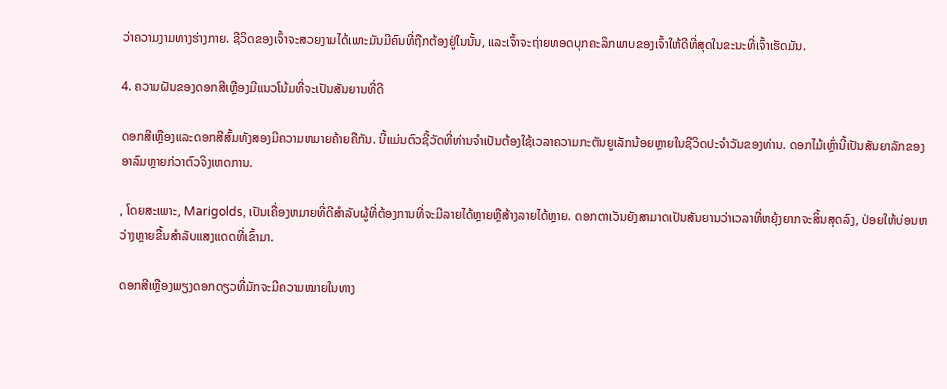ວ່າຄວາມງາມທາງຮ່າງກາຍ. ຊີວິດຂອງເຈົ້າຈະສວຍງາມໄດ້ເພາະມັນມີຄົນທີ່ຖືກຕ້ອງຢູ່ໃນນັ້ນ, ແລະເຈົ້າຈະຖ່າຍທອດບຸກຄະລິກພາບຂອງເຈົ້າໃຫ້ດີທີ່ສຸດໃນຂະນະທີ່ເຈົ້າເຮັດມັນ.

4. ຄວາມຝັນຂອງດອກສີເຫຼືອງມີແນວໂນ້ມທີ່ຈະເປັນສັນຍານທີ່ດີ

ດອກສີເຫຼືອງແລະດອກສີສົ້ມທັງສອງມີຄວາມຫມາຍຄ້າຍຄືກັນ. ນີ້ແມ່ນຕົວຊີ້ວັດທີ່ທ່ານຈໍາເປັນຕ້ອງໃຊ້ເວລາຄວາມກະຕັນຍູເລັກນ້ອຍຫຼາຍໃນຊີວິດປະຈໍາວັນຂອງທ່ານ. ດອກໄມ້ເຫຼົ່ານີ້ເປັນສັນຍາລັກຂອງອາລົມຫຼາຍກ່ວາຕົວຈິງເຫດການ.

, ໂດຍສະເພາະ, Marigolds, ເປັນເຄື່ອງຫມາຍທີ່ດີສໍາລັບຜູ້ທີ່ຕ້ອງການທີ່ຈະມີລາຍໄດ້ຫຼາຍຫຼືສ້າງລາຍໄດ້ຫຼາຍ. ດອກຕາເວັນຍັງສາມາດເປັນສັນຍານວ່າເວລາທີ່ຫຍຸ້ງຍາກຈະສິ້ນສຸດລົງ, ປ່ອຍໃຫ້ບ່ອນຫວ່າງຫຼາຍຂື້ນສໍາລັບແສງແດດທີ່ເຂົ້າມາ.

ດອກສີເຫຼືອງພຽງດອກດຽວທີ່ມັກຈະມີຄວາມໝາຍໃນທາງ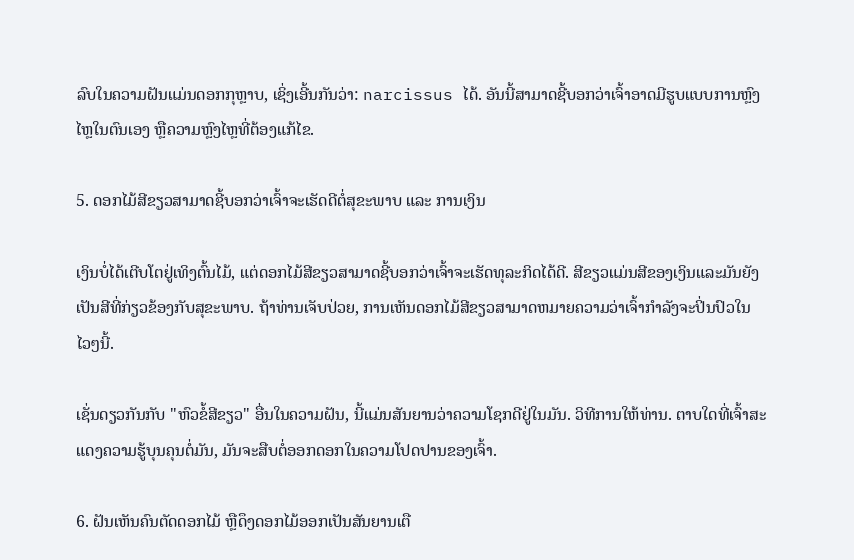ລົບໃນຄວາມຝັນແມ່ນດອກກຸຫຼາບ, ເຊິ່ງເອີ້ນກັນວ່າ: narcissus ໄດ້. ອັນນີ້ສາມາດຊີ້ບອກວ່າເຈົ້າອາດມີຮູບແບບການຫຼົງໄຫຼໃນຕົນເອງ ຫຼືຄວາມຫຼົງໄຫຼທີ່ຕ້ອງແກ້ໄຂ.

5. ດອກໄມ້ສີຂຽວສາມາດຊີ້ບອກວ່າເຈົ້າຈະເຮັດດີຕໍ່ສຸຂະພາບ ແລະ ການເງິນ

ເງິນບໍ່ໄດ້ເຕີບໂຕຢູ່ເທິງຕົ້ນໄມ້, ແຕ່ດອກໄມ້ສີຂຽວສາມາດຊີ້ບອກວ່າເຈົ້າຈະເຮັດທຸລະກິດໄດ້ດີ. ສີຂຽວແມ່ນສີຂອງເງິນແລະມັນຍັງເປັນສີທີ່ກ່ຽວຂ້ອງກັບສຸຂະພາບ. ຖ້າທ່ານເຈັບປ່ວຍ, ການເຫັນດອກໄມ້ສີຂຽວສາມາດຫມາຍຄວາມວ່າເຈົ້າກໍາລັງຈະປິ່ນປົວໃນໄວໆນີ້.

ເຊັ່ນດຽວກັນກັບ "ຫົວຂໍ້ສີຂຽວ" ອື່ນໃນຄວາມຝັນ, ນີ້ແມ່ນສັນຍານວ່າຄວາມໂຊກດີຢູ່ໃນມັນ. ວິທີການໃຫ້ທ່ານ. ຕາບໃດທີ່ເຈົ້າສະແດງຄວາມຮູ້ບຸນຄຸນຕໍ່ມັນ, ມັນຈະສືບຕໍ່ອອກດອກໃນຄວາມໂປດປານຂອງເຈົ້າ.

6. ຝັນເຫັນຄົນຕັດດອກໄມ້ ຫຼືດຶງດອກໄມ້ອອກເປັນສັນຍານເຕື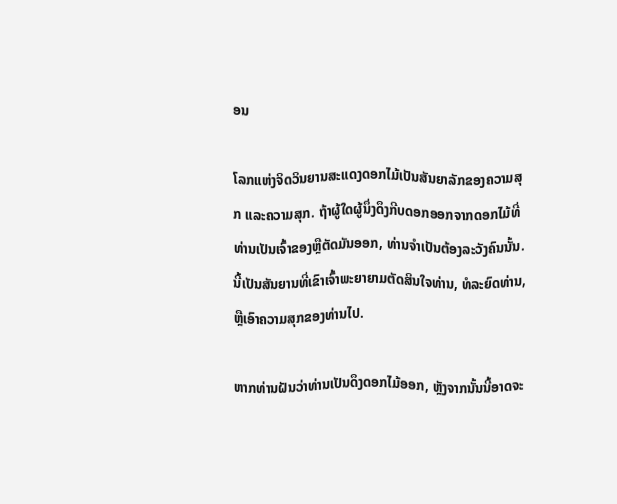ອນ

ໂລກແຫ່ງຈິດວິນຍານສະແດງດອກໄມ້ເປັນສັນຍາລັກຂອງຄວາມສຸກ ແລະຄວາມສຸກ. ຖ້າຜູ້ໃດຜູ້ນຶ່ງດຶງກີບດອກອອກຈາກດອກໄມ້ທີ່ທ່ານເປັນເຈົ້າຂອງຫຼືຕັດມັນອອກ, ທ່ານຈໍາເປັນຕ້ອງລະວັງຄົນນັ້ນ. ນີ້ເປັນສັນຍານທີ່ເຂົາເຈົ້າພະຍາຍາມຕັດສິນໃຈທ່ານ, ທໍລະຍົດທ່ານ, ຫຼືເອົາຄວາມສຸກຂອງທ່ານໄປ.

ຫາກທ່ານຝັນວ່າທ່ານເປັນດຶງດອກໄມ້ອອກ, ຫຼັງຈາກນັ້ນນີ້ອາດຈະ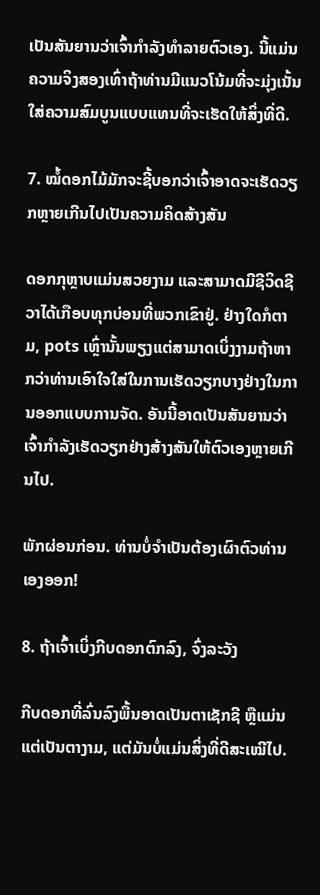ເປັນສັນຍານວ່າເຈົ້າກໍາລັງທໍາລາຍຕົວເອງ. ນີ້ແມ່ນຄວາມຈິງສອງເທົ່າຖ້າທ່ານມີແນວໂນ້ມທີ່ຈະມຸ່ງເນັ້ນໃສ່ຄວາມສົມບູນແບບແທນທີ່ຈະເຮັດໃຫ້ສິ່ງທີ່ດີ.

7. ໝໍ້ດອກໄມ້ມັກຈະຊີ້ບອກວ່າເຈົ້າອາດຈະເຮັດວຽກຫຼາຍເກີນໄປເປັນຄວາມຄິດສ້າງສັນ

ດອກກຸຫຼາບແມ່ນສວຍງາມ ແລະສາມາດມີຊີວິດຊີວາໄດ້ເກືອບທຸກບ່ອນທີ່ພວກເຂົາຢູ່. ຢ່າງໃດກໍຕາມ, pots ເຫຼົ່ານັ້ນພຽງແຕ່ສາມາດເບິ່ງງາມຖ້າຫາກວ່າທ່ານເອົາໃຈໃສ່ໃນການເຮັດວຽກບາງຢ່າງໃນການອອກແບບການຈັດ. ອັນນີ້ອາດເປັນສັນຍານວ່າເຈົ້າກຳລັງເຮັດວຽກຢ່າງສ້າງສັນໃຫ້ຕົວເອງຫຼາຍເກີນໄປ.

ພັກຜ່ອນກ່ອນ. ທ່ານບໍ່ຈໍາເປັນຕ້ອງເຜົາຕົວທ່ານເອງອອກ!

8. ຖ້າເຈົ້າເບິ່ງກີບດອກຕົກລົງ, ຈົ່ງລະວັງ

ກີບດອກທີ່ລົ່ນລົງພື້ນອາດເປັນຕາເຊັກຊີ ຫຼືແມ່ນແຕ່ເປັນຕາງາມ, ແຕ່ມັນບໍ່ແມ່ນສິ່ງທີ່ດີສະເໝີໄປ.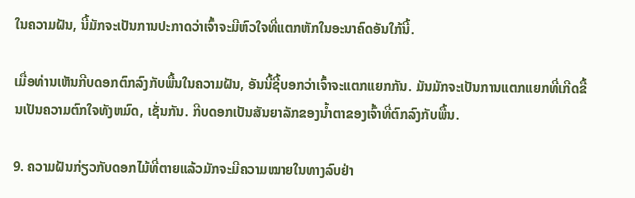ໃນຄວາມຝັນ, ນີ້ມັກຈະເປັນການປະກາດວ່າເຈົ້າຈະມີຫົວໃຈທີ່ແຕກຫັກໃນອະນາຄົດອັນໃກ້ນີ້.

ເມື່ອທ່ານເຫັນກີບດອກຕົກລົງກັບພື້ນໃນຄວາມຝັນ, ອັນນີ້ຊີ້ບອກວ່າເຈົ້າຈະແຕກແຍກກັນ. ມັນມັກຈະເປັນການແຕກແຍກທີ່ເກີດຂື້ນເປັນຄວາມຕົກໃຈທັງຫມົດ, ເຊັ່ນກັນ. ກີບດອກເປັນສັນຍາລັກຂອງນໍ້າຕາຂອງເຈົ້າທີ່ຕົກລົງກັບພື້ນ.

9. ຄວາມຝັນກ່ຽວກັບດອກໄມ້ທີ່ຕາຍແລ້ວມັກຈະມີຄວາມໝາຍໃນທາງລົບຢ່າ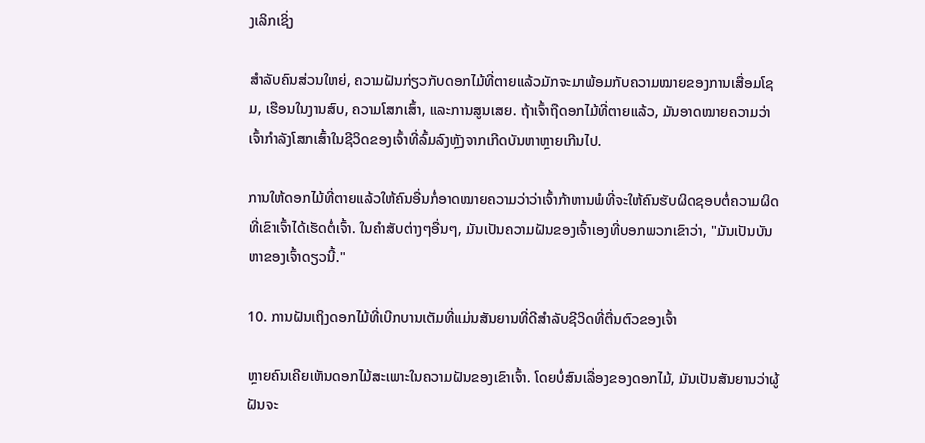ງເລິກເຊິ່ງ

ສຳລັບຄົນສ່ວນໃຫຍ່, ຄວາມຝັນກ່ຽວກັບດອກໄມ້ທີ່ຕາຍແລ້ວມັກຈະມາພ້ອມກັບຄວາມໝາຍຂອງການເສື່ອມໂຊມ, ເຮືອນໃນງານສົບ, ຄວາມໂສກເສົ້າ, ແລະການສູນເສຍ. ຖ້າເຈົ້າຖືດອກໄມ້ທີ່ຕາຍແລ້ວ, ມັນອາດໝາຍຄວາມວ່າເຈົ້າກຳລັງໂສກເສົ້າໃນຊີວິດຂອງເຈົ້າທີ່ລົ້ມລົງຫຼັງຈາກເກີດບັນຫາຫຼາຍເກີນໄປ.

ການໃຫ້ດອກໄມ້ທີ່ຕາຍແລ້ວໃຫ້ຄົນອື່ນກໍ່ອາດໝາຍຄວາມວ່າວ່າເຈົ້າກ້າຫານພໍທີ່ຈະໃຫ້ຄົນຮັບຜິດຊອບຕໍ່ຄວາມຜິດທີ່ເຂົາເຈົ້າໄດ້ເຮັດຕໍ່ເຈົ້າ. ໃນຄໍາສັບຕ່າງໆອື່ນໆ, ມັນເປັນຄວາມຝັນຂອງເຈົ້າເອງທີ່ບອກພວກເຂົາວ່າ, "ມັນເປັນບັນຫາຂອງເຈົ້າດຽວນີ້."

10. ການຝັນເຖິງດອກໄມ້ທີ່ເບີກບານເຕັມທີ່ແມ່ນສັນຍານທີ່ດີສໍາລັບຊີວິດທີ່ຕື່ນຕົວຂອງເຈົ້າ

ຫຼາຍຄົນເຄີຍເຫັນດອກໄມ້ສະເພາະໃນຄວາມຝັນຂອງເຂົາເຈົ້າ. ໂດຍບໍ່ສົນເລື່ອງຂອງດອກໄມ້, ມັນເປັນສັນຍານວ່າຜູ້ຝັນຈະ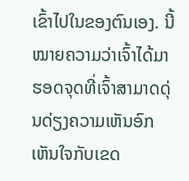ເຂົ້າໄປໃນຂອງຕົນເອງ. ນີ້ໝາຍຄວາມວ່າເຈົ້າໄດ້ມາຮອດຈຸດທີ່ເຈົ້າສາມາດດຸ່ນດ່ຽງຄວາມເຫັນອົກເຫັນໃຈກັບເຂດ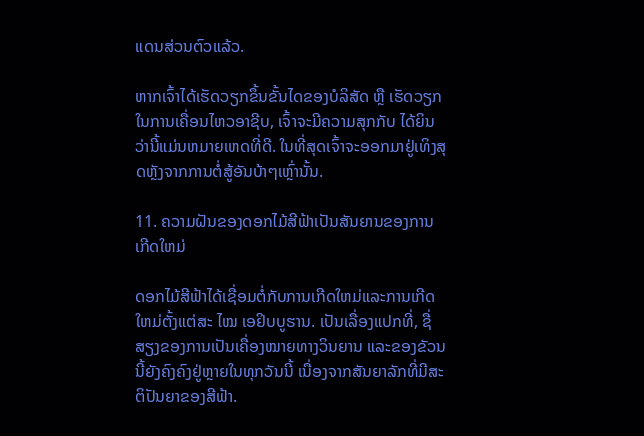ແດນສ່ວນຕົວແລ້ວ.

ຫາກເຈົ້າໄດ້ເຮັດວຽກຂຶ້ນຂັ້ນໄດຂອງບໍລິສັດ ຫຼື ເຮັດວຽກໃນການເຄື່ອນໄຫວອາຊີບ, ເຈົ້າຈະມີຄວາມສຸກກັບ ໄດ້ຍິນວ່ານີ້ແມ່ນຫມາຍເຫດທີ່ດີ. ໃນທີ່ສຸດເຈົ້າຈະອອກມາຢູ່ເທິງສຸດຫຼັງຈາກການຕໍ່ສູ້ອັນບ້າໆເຫຼົ່ານັ້ນ.

11. ຄວາມຝັນຂອງດອກໄມ້ສີຟ້າເປັນສັນຍານຂອງການເກີດໃຫມ່

ດອກໄມ້ສີຟ້າໄດ້ເຊື່ອມຕໍ່ກັບການເກີດໃຫມ່ແລະການເກີດໃຫມ່ຕັ້ງແຕ່ສະ ໄໝ ເອຢິບບູຮານ. ເປັນເລື່ອງແປກທີ່, ຊື່ສຽງຂອງການເປັນເຄື່ອງໝາຍທາງວິນຍານ ແລະຂອງຂັວນນີ້ຍັງຄົງຄົງຢູ່ຫຼາຍໃນທຸກວັນນີ້ ເນື່ອງຈາກສັນຍາລັກທີ່ມີສະຕິປັນຍາຂອງສີຟ້າ.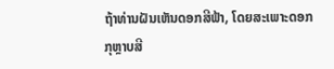ຖ້າທ່ານຝັນເຫັນດອກສີຟ້າ, ໂດຍສະເພາະດອກກຸຫຼາບສີ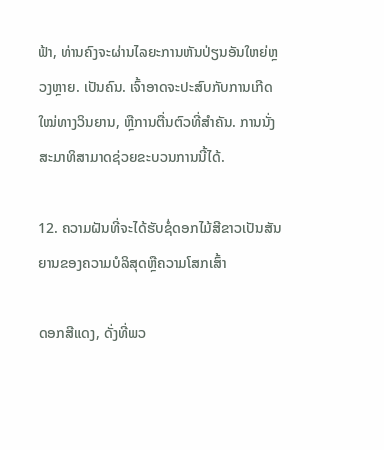ຟ້າ, ທ່ານຄົງຈະຜ່ານໄລຍະການຫັນປ່ຽນອັນໃຫຍ່ຫຼວງຫຼາຍ. ເປັນຄົນ. ເຈົ້າອາດຈະປະສົບກັບການເກີດໃໝ່ທາງວິນຍານ, ຫຼືການຕື່ນຕົວທີ່ສຳຄັນ. ການນັ່ງສະມາທິສາມາດຊ່ວຍຂະບວນການນີ້ໄດ້.

12. ຄວາມຝັນທີ່ຈະໄດ້ຮັບຊໍ່ດອກໄມ້ສີຂາວເປັນສັນຍານຂອງຄວາມບໍລິສຸດຫຼືຄວາມໂສກເສົ້າ

ດອກສີແດງ, ດັ່ງທີ່ພວ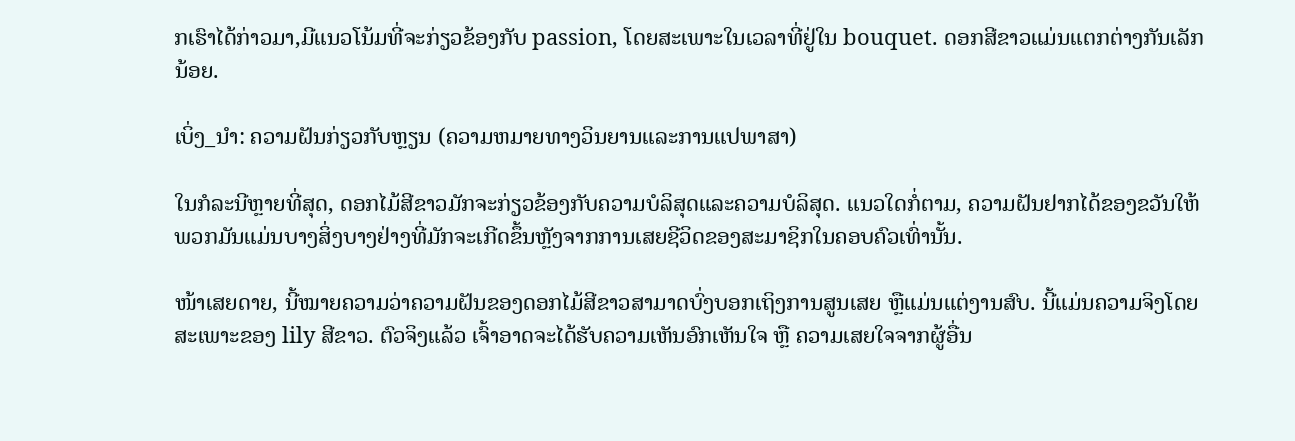ກເຮົາໄດ້ກ່າວມາ,ມີແນວໂນ້ມທີ່ຈະກ່ຽວຂ້ອງກັບ passion, ໂດຍສະເພາະໃນເວລາທີ່ຢູ່ໃນ bouquet. ດອກສີຂາວແມ່ນແຕກຕ່າງກັນເລັກນ້ອຍ.

ເບິ່ງ_ນຳ: ຄວາມຝັນກ່ຽວກັບຫຼຽນ (ຄວາມຫມາຍທາງວິນຍານແລະການແປພາສາ)

ໃນກໍລະນີຫຼາຍທີ່ສຸດ, ດອກໄມ້ສີຂາວມັກຈະກ່ຽວຂ້ອງກັບຄວາມບໍລິສຸດແລະຄວາມບໍລິສຸດ. ແນວໃດກໍ່ຕາມ, ຄວາມຝັນຢາກໄດ້ຂອງຂວັນໃຫ້ພວກມັນແມ່ນບາງສິ່ງບາງຢ່າງທີ່ມັກຈະເກີດຂຶ້ນຫຼັງຈາກການເສຍຊີວິດຂອງສະມາຊິກໃນຄອບຄົວເທົ່ານັ້ນ.

ໜ້າເສຍດາຍ, ນີ້ໝາຍຄວາມວ່າຄວາມຝັນຂອງດອກໄມ້ສີຂາວສາມາດບົ່ງບອກເຖິງການສູນເສຍ ຫຼືແມ່ນແຕ່ງານສົບ. ນີ້ແມ່ນຄວາມຈິງໂດຍສະເພາະຂອງ lily ສີຂາວ. ຕົວຈິງແລ້ວ ເຈົ້າອາດຈະໄດ້ຮັບຄວາມເຫັນອົກເຫັນໃຈ ຫຼື ຄວາມເສຍໃຈຈາກຜູ້ອື່ນ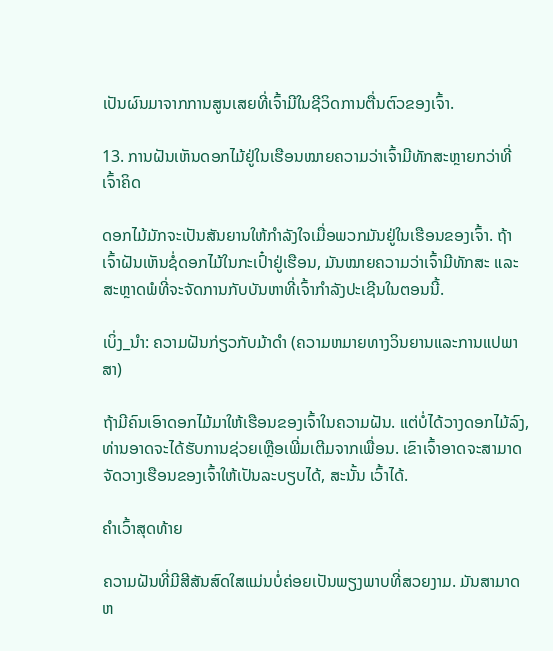ເປັນຜົນມາຈາກການສູນເສຍທີ່ເຈົ້າມີໃນຊີວິດການຕື່ນຕົວຂອງເຈົ້າ.

13. ການຝັນເຫັນດອກໄມ້ຢູ່ໃນເຮືອນໝາຍຄວາມວ່າເຈົ້າມີທັກສະຫຼາຍກວ່າທີ່ເຈົ້າຄິດ

ດອກໄມ້ມັກຈະເປັນສັນຍານໃຫ້ກຳລັງໃຈເມື່ອພວກມັນຢູ່ໃນເຮືອນຂອງເຈົ້າ. ຖ້າເຈົ້າຝັນເຫັນຊໍ່ດອກໄມ້ໃນກະເປົ໋າຢູ່ເຮືອນ, ມັນໝາຍຄວາມວ່າເຈົ້າມີທັກສະ ແລະ ສະຫຼາດພໍທີ່ຈະຈັດການກັບບັນຫາທີ່ເຈົ້າກຳລັງປະເຊີນໃນຕອນນີ້.

ເບິ່ງ_ນຳ: ຄວາມຝັນກ່ຽວກັບມ້າດໍາ (ຄວາມຫມາຍທາງວິນຍານແລະການແປພາສາ)

ຖ້າມີຄົນເອົາດອກໄມ້ມາໃຫ້ເຮືອນຂອງເຈົ້າໃນຄວາມຝັນ. ແຕ່ບໍ່ໄດ້ວາງດອກໄມ້ລົງ, ທ່ານອາດຈະໄດ້ຮັບການຊ່ວຍເຫຼືອເພີ່ມເຕີມຈາກເພື່ອນ. ເຂົາເຈົ້າອາດຈະສາມາດຈັດວາງເຮືອນຂອງເຈົ້າໃຫ້ເປັນລະບຽບໄດ້, ສະນັ້ນ ເວົ້າໄດ້.

ຄຳເວົ້າສຸດທ້າຍ

ຄວາມຝັນທີ່ມີສີສັນສົດໃສແມ່ນບໍ່ຄ່ອຍເປັນພຽງພາບທີ່ສວຍງາມ. ມັນສາມາດຫ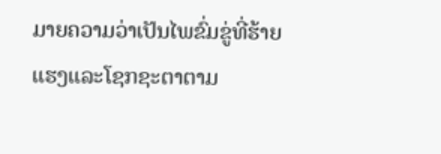ມາຍຄວາມວ່າເປັນໄພຂົ່ມຂູ່ທີ່ຮ້າຍແຮງແລະໂຊກຊະຕາຕາມ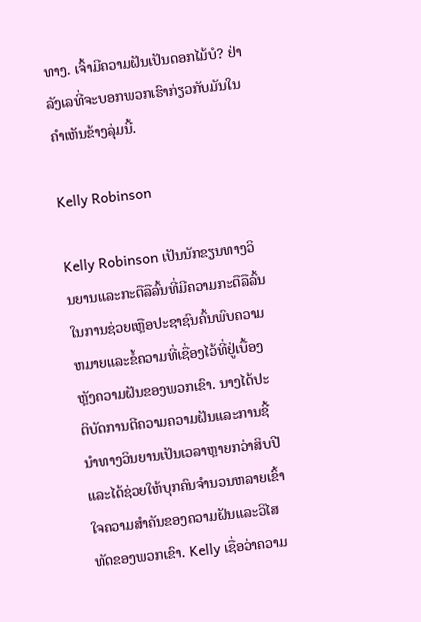ທາງ. ເຈົ້າມີຄວາມຝັນເປັນດອກໄມ້ບໍ? ຢ່າລັງເລທີ່ຈະບອກພວກເຮົາກ່ຽວກັບມັນໃນຄໍາເຫັນຂ້າງລຸ່ມນີ້.

Kelly Robinson

Kelly Robinson ເປັນນັກຂຽນທາງວິນຍານແລະກະຕືລືລົ້ນທີ່ມີຄວາມກະຕືລືລົ້ນໃນການຊ່ວຍເຫຼືອປະຊາຊົນຄົ້ນພົບຄວາມຫມາຍແລະຂໍ້ຄວາມທີ່ເຊື່ອງໄວ້ທີ່ຢູ່ເບື້ອງຫຼັງຄວາມຝັນຂອງພວກເຂົາ. ນາງໄດ້ປະຕິບັດການຕີຄວາມຄວາມຝັນແລະການຊີ້ນໍາທາງວິນຍານເປັນເວລາຫຼາຍກວ່າສິບປີແລະໄດ້ຊ່ວຍໃຫ້ບຸກຄົນຈໍານວນຫລາຍເຂົ້າໃຈຄວາມສໍາຄັນຂອງຄວາມຝັນແລະວິໄສທັດຂອງພວກເຂົາ. Kelly ເຊື່ອວ່າຄວາມ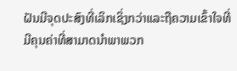ຝັນມີຈຸດປະສົງທີ່ເລິກເຊິ່ງກວ່າແລະຖືຄວາມເຂົ້າໃຈທີ່ມີຄຸນຄ່າທີ່ສາມາດນໍາພາພວກ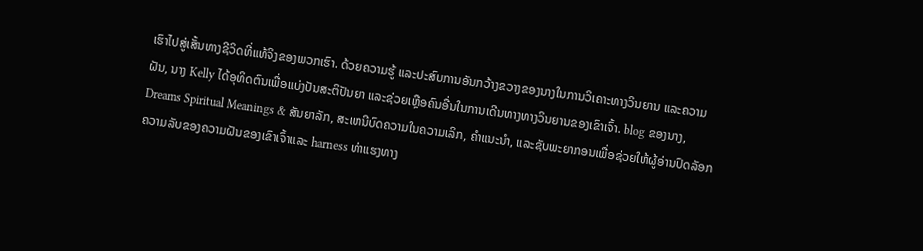ເຮົາໄປສູ່ເສັ້ນທາງຊີວິດທີ່ແທ້ຈິງຂອງພວກເຮົາ. ດ້ວຍຄວາມຮູ້ ແລະປະສົບການອັນກວ້າງຂວາງຂອງນາງໃນການວິເຄາະທາງວິນຍານ ແລະຄວາມຝັນ, ນາງ Kelly ໄດ້ອຸທິດຕົນເພື່ອແບ່ງປັນສະຕິປັນຍາ ແລະຊ່ວຍເຫຼືອຄົນອື່ນໃນການເດີນທາງທາງວິນຍານຂອງເຂົາເຈົ້າ. blog ຂອງນາງ, Dreams Spiritual Meanings & ສັນຍາລັກ, ສະເຫນີບົດຄວາມໃນຄວາມເລິກ, ຄໍາແນະນໍາ, ແລະຊັບພະຍາກອນເພື່ອຊ່ວຍໃຫ້ຜູ້ອ່ານປົດລັອກຄວາມລັບຂອງຄວາມຝັນຂອງເຂົາເຈົ້າແລະ harness ທ່າແຮງທາງ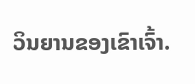ວິນຍານຂອງເຂົາເຈົ້າ.